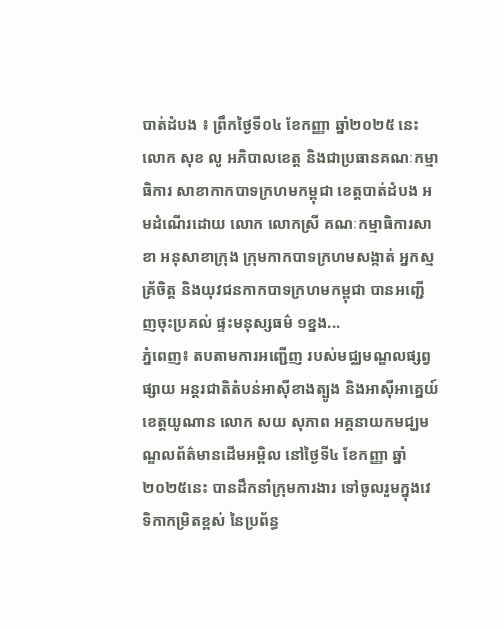បាត់ដំបង ៖ ព្រឹកថ្ងៃទី០៤ ខែកញ្ញា ឆ្នាំ២០២៥ នេះ លោក សុខ លូ អភិបាលខេត្ត និងជាប្រធានគណៈកម្មាធិការ សាខាកាកបាទក្រហមកម្ពុជា ខេត្តបាត់ដំបង អមដំណើរដោយ លោក លោកស្រី គណៈកម្មាធិការសាខា អនុសាខាក្រុង ក្រុមកាកបាទក្រហមសង្កាត់ អ្នកស្មគ្រ័ចិត្ត និងយុវជនកាកបាទក្រហមកម្ពុជា បានអញ្ជើញចុះប្រគល់ ផ្ទះមនុស្សធម៌ ១ខ្នង...
ភ្នំពេញ៖ តបតាមការអញ្ជើញ របស់មជ្ឈមណ្ឌលផ្សព្វផ្សាយ អន្តរជាតិតំបន់អាស៊ីខាងត្បូង និងអាស៊ីអាគ្នេយ៍ខេត្តយូណាន លោក សយ សុភាព អគ្គនាយកមជ្ឃមណ្ឌលព័ត៌មានដើមអម្ពិល នៅថ្ងៃទី៤ ខែកញ្ញា ឆ្នាំ២០២៥នេះ បានដឹកនាំក្រុមការងារ ទៅចូលរួមក្នុងវេទិកាកម្រិតខ្ពស់ នៃប្រព័ន្ធ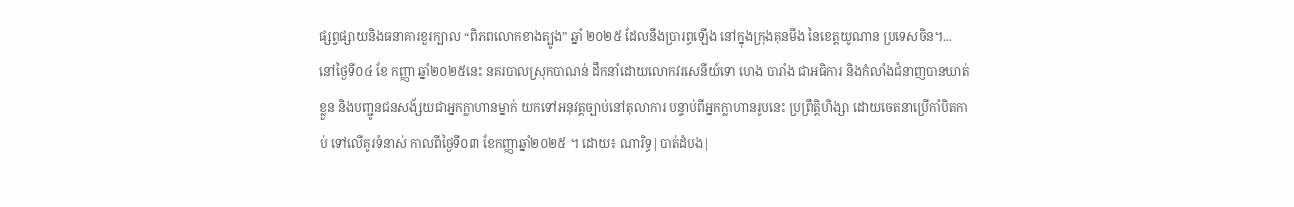ផ្សព្វផ្សាយនិងធនាគារខួរក្បាល “ពិភពលោកខាងត្បូង” ឆ្នាំ ២០២៥ ដែលនឹងប្រារព្ធឡើង នៅក្នុងក្រុងគុនមីង នៃខេត្តយូណាន ប្រទេសចិន។...
នៅថ្ងៃទី០៤ ខែ កញ្ញា ឆ្នាំ២០២៥នេះ នគរបាលស្រុកបាណន់ ដឹកនាំដោយលោកវរសេនីយ៍ទោ ហេង បារាំង ជាអធិការ និងកំលាំងជំនាញបានឃាត់ខ្លួន និងបញ្ជូនជនសង័្សយជាអ្នកក្លាហានម្នាក់ យកទៅអនុវត្តច្បាប់នៅតុលាការ បន្ទាប់ពីអ្នកក្លាហានរូបនេះ ប្រព្រឹត្តិហិង្សា ដោយចេតនាប្រើកាំបិតកាប់ ទៅលើគូរទំនាស់ កាលពីថ្ងៃទី០៣ ខែកញ្ញាឆ្នាំ២០២៥ ។ ដោយ៖ ណារិទ្ធ|បាត់ដំបង|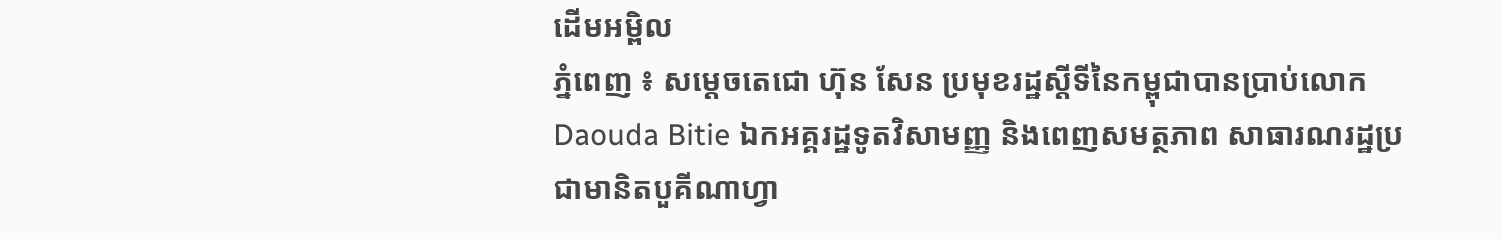ដើមអម្ពិល
ភ្នំពេញ ៖ សម្តេចតេជោ ហ៊ុន សែន ប្រមុខរដ្ឋស្តីទីនៃកម្ពុជាបានប្រាប់លោក Daouda Bitie ឯកអគ្គរដ្ឋទូតវិសាមញ្ញ និងពេញសមត្ថភាព សាធារណរដ្ឋប្រជាមានិតបួគីណាហ្វា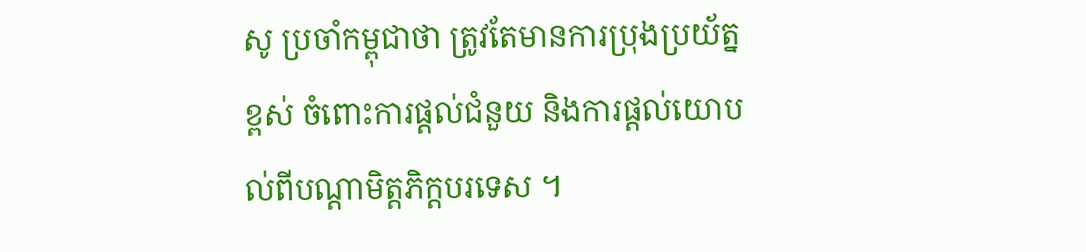សូ ប្រចាំកម្ពុជាថា ត្រូវតែមានការប្រុងប្រយ័ត្នខ្ពស់ ចំពោះការផ្តល់ជំនួយ និងការផ្តល់យោបល់ពីបណ្តាមិត្តភិក្តបរទេស ។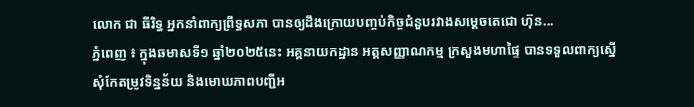លោក ជា ធីរិទ្ធ អ្នកនាំពាក្យព្រឹទ្ធសភា បានឲ្យដឹងក្រោយបញ្ចប់កិច្ចជំនួបរវាងសម្តេចតេជោ ហ៊ុន...
ភ្នំពេញ ៖ ក្នុងឆមាសទី១ ឆ្នាំ២០២៥នេះ អគ្គនាយកដ្ឋាន អត្តសញ្ញាណកម្ម ក្រសួងមហាផ្ទៃ បានទទួលពាក្យស្នើ សុំកែតម្រូវទិន្នន័យ និងមោឃភាពបញ្ជីអ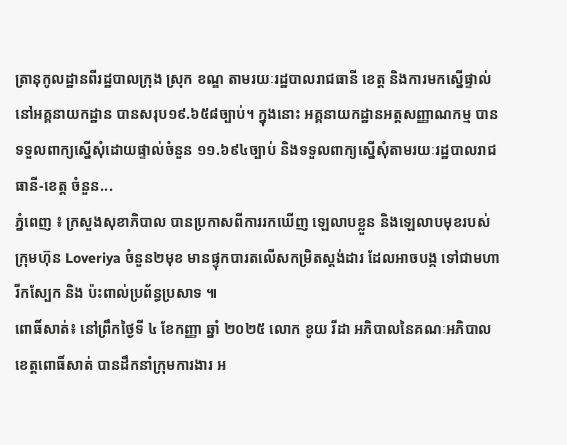ត្រានុកូលដ្ឋានពីរដ្ឋបាលក្រុង ស្រុក ខណ្ឌ តាមរយៈរដ្ឋបាលរាជធានី ខេត្ត និងការមកស្នើផ្ទាល់នៅអគ្គនាយកដ្ឋាន បានសរុប១៩.៦៥៨ច្បាប់។ ក្នុងនោះ អគ្គនាយកដ្ឋានអត្តសញ្ញាណកម្ម បានទទួលពាក្យស្នើសុំដោយផ្ទាល់ចំនួន ១១.៦៩៤ច្បាប់ និងទទួលពាក្យស្នើសុំតាមរយៈរដ្ឋបាលរាជធានី-ខេត្ត ចំនួន...
ភ្នំពេញ ៖ ក្រសួងសុខាភិបាល បានប្រកាសពីការរកឃើញ ឡេលាបខ្លួន និងឡេលាបមុខរបស់ ក្រុមហ៊ុន Loveriya ចំនួន២មុខ មានផ្ទុកបារតលើសកម្រិតស្តង់ដារ ដែលអាចបង្ក ទៅជាមហារីកស្បែក និង ប៉ះពាល់ប្រព័ន្ធប្រសាទ ៕
ពោធិ៍សាត់៖ នៅព្រឹកថ្ងៃទី ៤ ខែកញ្ញា ឆ្នាំ ២០២៥ លោក ខូយ រីដា អភិបាលនៃគណៈអភិបាលខេត្តពោធិ៍សាត់ បានដឹកនាំក្រុមការងារ អ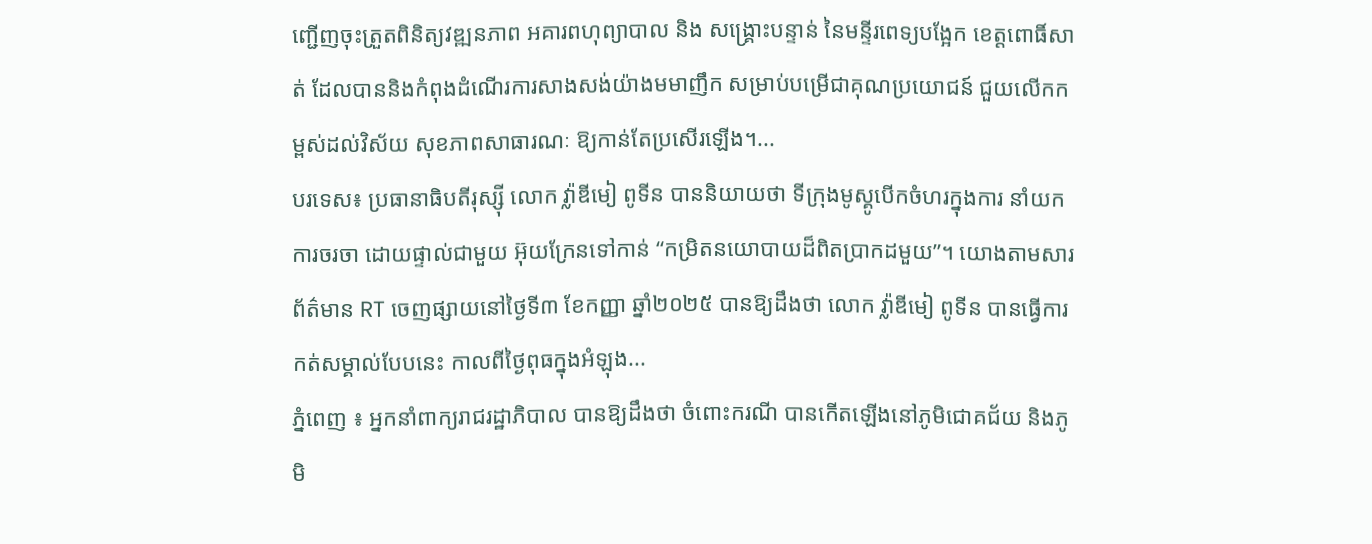ញ្ជើញចុះត្រួតពិនិត្យវឌ្ឍនភាព អគារពហុព្យាបាល និង សង្គ្រោះបន្ទាន់ នៃមន្ទីរពេទ្យបង្អែក ខេត្តពោធិ៍សាត់ ដែលបាននិងកំពុងដំណើរការសាងសង់យ៉ាងមមាញឹក សម្រាប់បម្រើជាគុណប្រយោជន៍ ជួយលើកកម្ពស់ដល់វិស័យ សុខភាពសាធារណៈ ឱ្យកាន់តែប្រសើរឡើង។...
បរទេស៖ ប្រធានាធិបតីរុស្ស៊ី លោក វ្ល៉ាឌីមៀ ពូទីន បាននិយាយថា ទីក្រុងមូស្គូបើកចំហរក្នុងការ នាំយកការចរចា ដោយផ្ទាល់ជាមួយ អ៊ុយក្រែនទៅកាន់ “កម្រិតនយោបាយដ៏ពិតប្រាកដមួយ”។ យោងតាមសារព័ត៌មាន RT ចេញផ្សាយនៅថ្ងៃទី៣ ខែកញ្ញា ឆ្នាំ២០២៥ បានឱ្យដឹងថា លោក វ្ល៉ាឌីមៀ ពូទីន បានធ្វើការកត់សម្គាល់បែបនេះ កាលពីថ្ងៃពុធក្នុងអំឡុង...
ភ្នំពេញ ៖ អ្នកនាំពាក្យរាជរដ្ឋាភិបាល បានឱ្យដឹងថា ចំពោះករណី បានកើតឡើងនៅភូមិជោគជ័យ និងភូមិ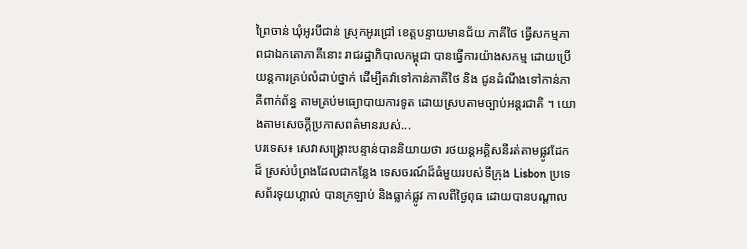ព្រៃចាន់ ឃុំអូរបីជាន់ ស្រុកអូរជ្រៅ ខេត្តបន្ទាយមានជ័យ ភាគីថៃ ធ្វើសកម្មភាពជាឯកតោភាគីនោះ រាជរដ្ឋាភិបាលកម្ពុជា បានធ្វើការយ៉ាងសកម្ម ដោយប្រើយន្តការគ្រប់លំដាប់ថ្នាក់ ដើម្បីតវ៉ាទៅកាន់ភាគីថៃ និង ជូនដំណឹងទៅកាន់ភាគីពាក់ព័ន្ធ តាមគ្រប់មធ្យោបាយការទូត ដោយស្របតាមច្បាប់អន្តរជាតិ ។ យោងតាមសេចក្ដីប្រកាសពត៌មានរបស់...
បរទេស៖ សេវាសង្គ្រោះបន្ទាន់បាននិយាយថា រថយន្តអគ្គិសនីរត់តាមផ្លូវដែកដ៏ ស្រស់បំព្រងដែលជាកន្លែង ទេសចរណ៍ដ៏ធំមួយរបស់ទីក្រុង Lisbon ប្រទេសព័រទុយហ្គាល់ បានក្រឡាប់ និងធ្លាក់ផ្លូវ កាលពីថ្ងៃពុធ ដោយបានបណ្តាល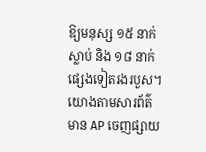ឱ្យមនុស្ស ១៥ នាក់ស្លាប់ និង ១៨ នាក់ផ្សេងទៀតរងរបួស។ យោងតាមសារព័ត៌មាន AP ចេញផ្សាយ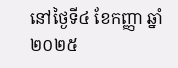នៅថ្ងៃទី៤ ខែកញ្ញា ឆ្នាំ២០២៥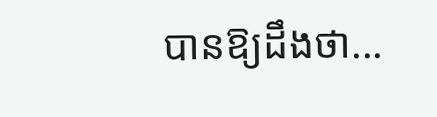បានឱ្យដឹងថា...